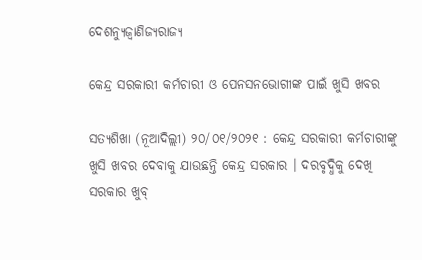ଦେଶନ୍ୟୁଜ୍ବାଣିଜ୍ୟରାଜ୍ୟ

କେନ୍ଦ୍ର ସରକାରୀ କର୍ମଚାରୀ ଓ ପେନସନଭୋଗୀଙ୍କ ପାଇଁ ଖୁସି ଖବର

ସତ୍ୟଶିଖା (ନୂଆଦିଲ୍ଲୀ) ୨୦/୦୧/୨୦୨୧ : କେନ୍ଦ୍ର ସରକାରୀ କର୍ମଚାରୀଙ୍କୁ ଖୁସି ଖବର ଦେବାକୁ ଯାଉଛନ୍ତି କେନ୍ଦ୍ର ସରକାର । ଦରବୃଦ୍ଧିକୁ ଦେଖି ସରକାର ଖୁବ୍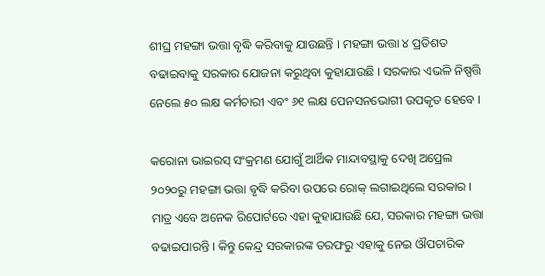ଶୀଘ୍ର ମହଙ୍ଗା ଭତ୍ତା ବୃଦ୍ଧି କରିବାକୁ ଯାଉଛନ୍ତି । ମହଙ୍ଗା ଭତ୍ତା ୪ ପ୍ରତିଶତ ବଢାଇବାକୁ ସରକାର ଯୋଜନା କରୁଥିବା କୁହାଯାଉଛି । ସରକାର ଏଭଳି ନିଷ୍ପତ୍ତି ନେଲେ ୫୦ ଲକ୍ଷ କର୍ମଚାରୀ ଏବଂ ୬୧ ଲକ୍ଷ ପେନସନଭୋଗୀ ଉପକୃତ ହେବେ ।

କରୋନା ଭାଇରସ୍ ସଂକ୍ରମଣ ଯୋଗୁଁ ଆର୍ଥିକ ମାନ୍ଦାବସ୍ଥାକୁ ଦେଖି ଅପ୍ରେଲ ୨୦୨୦ରୁ ମହଙ୍ଗା ଭତ୍ତା ବୃଦ୍ଧି କରିବା ଉପରେ ରୋକ୍ ଲଗାଇଥିଲେ ସରକାର । ମାତ୍ର ଏବେ ଅନେକ ରିପୋର୍ଟରେ ଏହା କୁହାଯାଉଛି ଯେ, ସରକାର ମହଙ୍ଗା ଭତ୍ତା ବଢାଇପାରନ୍ତି । କିନ୍ତୁ କେନ୍ଦ୍ର ସରକାରଙ୍କ ତରଫରୁ ଏହାକୁ ନେଇ ଔପଚାରିକ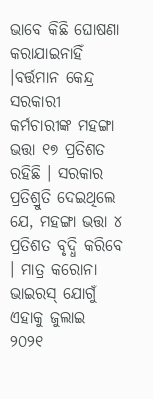ଭାବେ କିଛି ଘୋଷଣା କରାଯାଇନାହିଁ ।ବର୍ତ୍ତମାନ କେନ୍ଦ୍ର ସରକାରୀ କର୍ମଚାରୀଙ୍କ ମହଙ୍ଗା ଭତ୍ତା ୧୭ ପ୍ରତିଶତ ରହିଛି । ସରକାର ପ୍ରତିଶ୍ରୁତି ଦେଇଥିଲେ ଯେ, ମହଙ୍ଗା ଭତ୍ତା ୪ ପ୍ରତିଶତ ବୃଦ୍ଧି କରିବେ । ମାତ୍ର କରୋନା ଭାଇରସ୍ ଯୋଗୁଁ ଏହାକୁ ଜୁଲାଇ ୨୦୨୧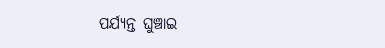ପର୍ଯ୍ୟନ୍ତ ଘୁଞ୍ଚାଇ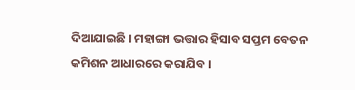ଦିଆଯାଇଛି । ମହାଙ୍ଗା ଭତ୍ତାର ହିସାବ ସପ୍ତମ ବେତନ କମିଶନ ଆଧାରରେ କରାଯିବ ।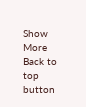Show More
Back to top button